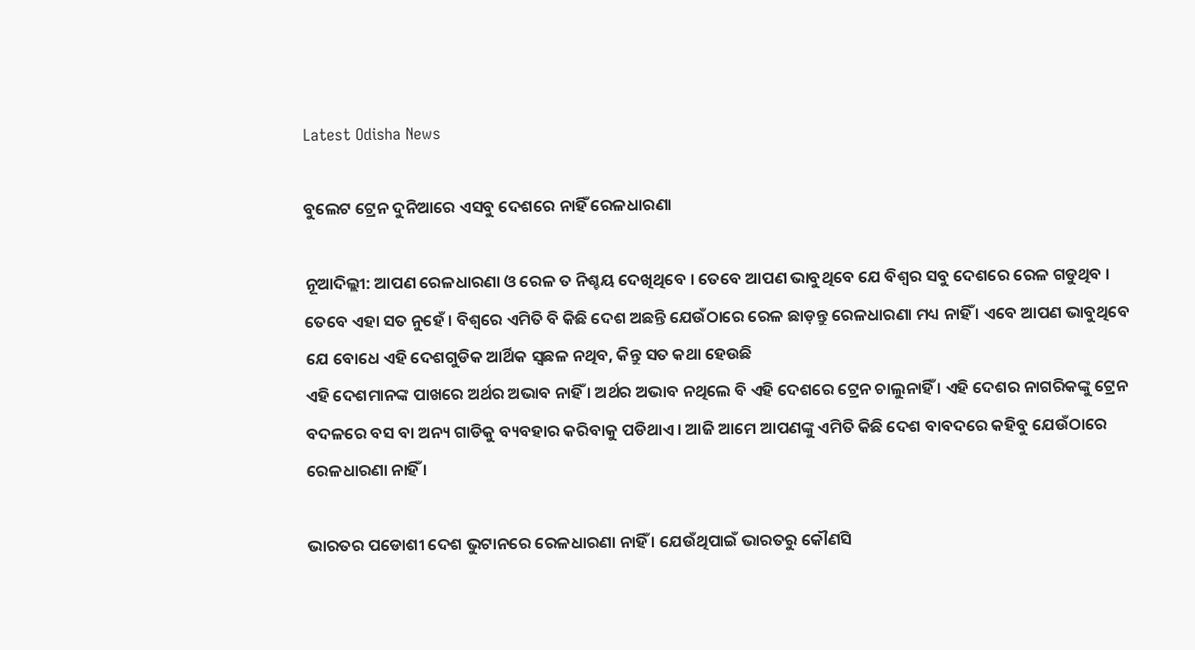Latest Odisha News

ବୁଲେଟ ଟ୍ରେନ ଦୁନିଆରେ ଏସବୁ ଦେଶରେ ନାହିଁ ରେଳଧାରଣା

ନୂଆଦିଲ୍ଲୀ: ଆପଣ ରେଳଧାରଣା ଓ ରେଳ ତ ନିଶ୍ଚୟ ଦେଖିଥିବେ । ତେବେ ଆପଣ ଭାବୁଥିବେ ଯେ ବିଶ୍ୱର ସବୁ ଦେଶରେ ରେଳ ଗଡୁଥିବ । ତେବେ ଏହା ସତ ନୁହେଁ । ବିଶ୍ୱରେ ଏମିତି ବି କିଛି ଦେଶ ଅଛନ୍ତି ଯେଉଁଠାରେ ରେଳ ଛାଡ଼ନ୍ତୁ ରେଳଧାରଣା ମଧ୍ୟ ନାହିଁ । ଏବେ ଆପଣ ଭାବୁଥିବେ ଯେ ବୋଧେ ଏହି ଦେଶଗୁଡିକ ଆର୍ଥିକ ସ୍ଵଛଳ ନଥିବ, କିନ୍ତୁ ସତ କଥା ହେଉଛି
ଏହି ଦେଶମାନଙ୍କ ପାଖରେ ଅର୍ଥର ଅଭାବ ନାହିଁ । ଅର୍ଥର ଅଭାବ ନଥିଲେ ବି ଏହି ଦେଶରେ ଟ୍ରେନ ଚାଲୁନାହିଁ । ଏହି ଦେଶର ନାଗରିକଙ୍କୁ ଟ୍ରେନ ବଦଳରେ ବସ ବା ଅନ୍ୟ ଗାଡିକୁ ବ୍ୟବହାର କରିବାକୁ ପଡିଥାଏ । ଆଜି ଆମେ ଆପଣଙ୍କୁ ଏମିତି କିଛି ଦେଶ ବାବଦରେ କହିବୁ ଯେଉଁଠାରେ ରେଳଧାରଣା ନାହିଁ ।

ଭାରତର ପଡୋଶୀ ଦେଶ ଭୁଟାନରେ ରେଳଧାରଣା ନାହିଁ । ଯେଉଁଥିପାଇଁ ଭାରତରୁ କୌଣସି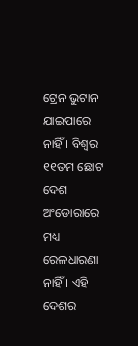ଟ୍ରେନ ଭୁଟାନ ଯାଇପାରେ ନାହିଁ । ବିଶ୍ୱର ୧୧ତମ ଛୋଟ ଦେଶ ଅଂଡୋରାରେ ମଧ୍ୟ ରେଳଧାରଣା ନାହିଁ । ଏହି ଦେଶର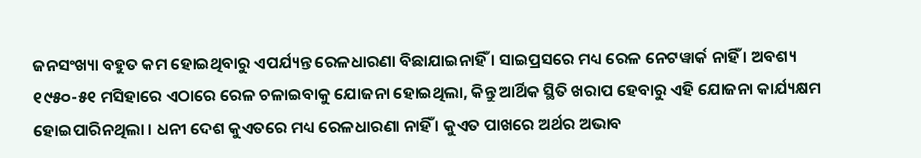ଜନସଂଖ୍ୟା ବହୁତ କମ ହୋଇଥିବାରୁ ଏପର୍ଯ୍ୟନ୍ତ ରେଳଧାରଣା ବିଛାଯାଇନାହିଁ । ସାଇପ୍ରସରେ ମଧ୍ୟ ରେଳ ନେଟୱାର୍କ ନାହିଁ । ଅବଶ୍ୟ ୧୯୫୦-୫୧ ମସିହାରେ ଏଠାରେ ରେଳ ଚଳାଇବାକୁ ଯୋଜନା ହୋଇଥିଲା, କିନ୍ତୁ ଆର୍ଥିକ ସ୍ଥିତି ଖରାପ ହେବାରୁ ଏହି ଯୋଜନା କାର୍ଯ୍ୟକ୍ଷମ ହୋଇପାରିନଥିଲା । ଧନୀ ଦେଶ କୁଏତରେ ମଧ୍ୟ ରେଳଧାରଣା ନାହିଁ । କୁଏତ ପାଖରେ ଅର୍ଥର ଅଭାବ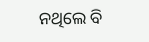ନଥିଲେ ବି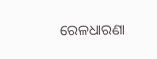ରେଳଧାରଣା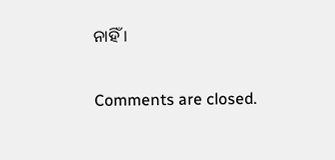ନାହିଁ ।

Comments are closed.